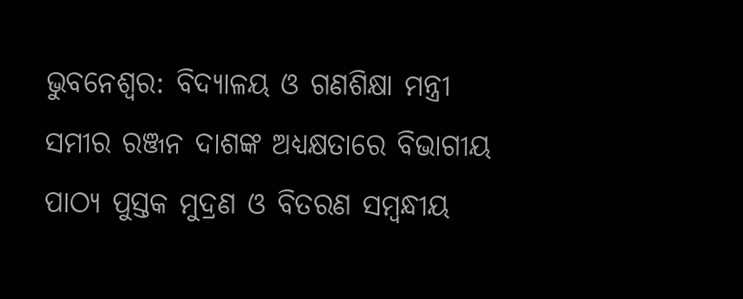ଭୁବନେଶ୍ବର: ବିଦ୍ୟାଳୟ ଓ ଗଣଶିକ୍ଷା ମନ୍ତ୍ରୀ ସମୀର ରଞ୍ଜନ ଦାଶଙ୍କ ଅଧ୍ୟକ୍ଷତାରେ ବିଭାଗୀୟ ପାଠ୍ୟ ପୁସ୍ତକ ମୁଦ୍ରଣ ଓ ବିତରଣ ସମ୍ବନ୍ଧୀୟ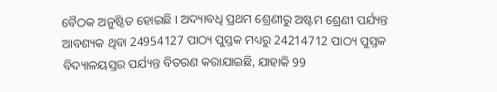ବୈଠକ ଅନୁଷ୍ଠିତ ହୋଇଛି । ଅଦ୍ୟାବଧି ପ୍ରଥମ ଶ୍ରେଣୀରୁ ଅଷ୍ଟମ ଶ୍ରେଣୀ ପର୍ଯ୍ୟନ୍ତ ଆବଶ୍ୟକ ଥିବା 24954127 ପାଠ୍ୟ ପୁସ୍ତକ ମଧ୍ୟରୁ 24214712 ପାଠ୍ୟ ପୁସ୍ତକ ବିଦ୍ୟାଳୟସ୍ତର ପର୍ଯ୍ୟନ୍ତ ବିତରଣ କରାଯାଇଛି, ଯାହାକି 99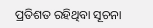ପ୍ରତିଶତ ରହିଥିବା ସୂଚନା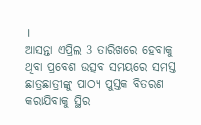।
ଆସନ୍ତା ଏପ୍ରିଲ 3 ତାରିଖରେ ହେବାକୁ ଥିବା ପ୍ରବେଶ ଉତ୍ସବ ସମୟରେ ସମସ୍ତ ଛାତ୍ରଛାତ୍ରୀଙ୍କୁ ପାଠ୍ୟ ପୁସ୍ତକ ବିତରଣ କରାଯିବାକୁ ସ୍ଥିର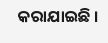କରାଯାଇଛି ।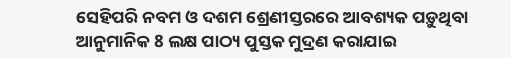ସେହିପରି ନବମ ଓ ଦଶମ ଶ୍ରେଣୀସ୍ତରରେ ଆବଶ୍ୟକ ପଡ଼ୁଥିବା ଆନୁମାନିକ 8 ଲକ୍ଷ ପାଠ୍ୟ ପୁସ୍ତକ ମୁଦ୍ରଣ କରାଯାଇ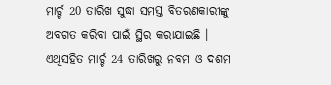ମାର୍ଚ୍ଚ 20 ତାରିଖ ସୁଦ୍ଧା ସମସ୍ତ ବିତରଣକାରୀଙ୍କୁ ଅବଗତ କରିବା ପାଇଁ ସ୍ଥିର କରାଯାଇଛି । ଏଥିସହିତ ମାର୍ଚ୍ଚ 24 ତାରିଖରୁ ନବମ ଓ ଦଶମ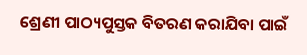ଶ୍ରେଣୀ ପାଠ୍ୟପୁସ୍ତକ ବିତରଣ କରାଯିବା ପାଇଁ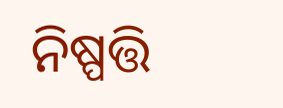ନିଷ୍ପତ୍ତି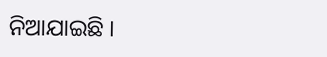ନିଆଯାଇଛି ।